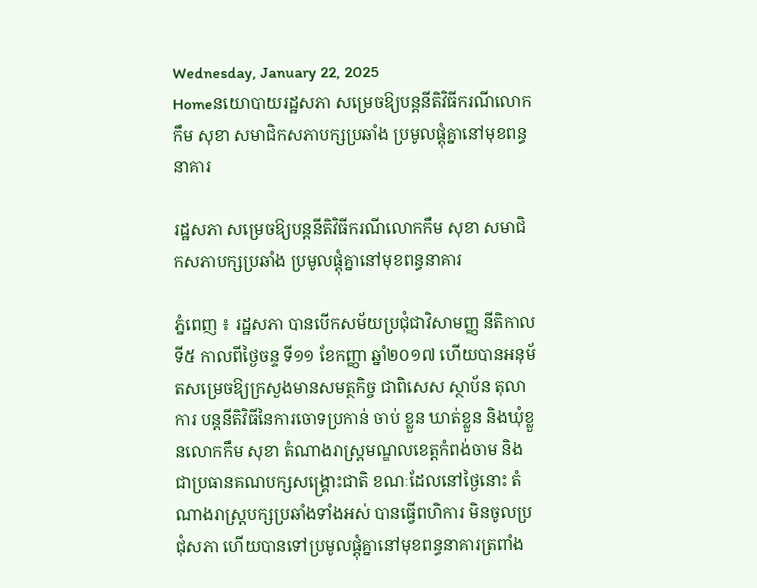Wednesday, January 22, 2025
Homeនយោបាយរដ្ឋសភា សម្រេចឱ្យបន្តនីតិវិធីករណីលោកកឹម សុខា សមាជិកសភាបក្សប្រឆាំង ប្រមូលផ្តុំគ្នានៅមុខពន្ធនាគារ

រដ្ឋសភា សម្រេចឱ្យបន្តនីតិវិធីករណីលោកកឹម សុខា សមាជិកសភាបក្សប្រឆាំង ប្រមូលផ្តុំគ្នានៅមុខពន្ធនាគារ

ភ្នំពេញ ៖ រដ្ឋសភា បានបើកសម័យប្រជុំជាវិសាមញ្ញ នីតិកាលទី៥ កាលពីថ្ងៃចន្ទ ទី១១ ខែកញ្ញា ឆ្នាំ២០១៧ ហើយបានអនុម័តសម្រេចឱ្យក្រសួងមានសមត្ថកិច្ច ជាពិសេស ស្ថាប័ន តុលាការ បន្តនីតិវិធីនៃការចោទប្រកាន់ ចាប់ ខ្លួន ឃាត់ខ្លួន និងឃុំខ្លួនលោកកឹម សុខា តំណាងរាស្ត្រមណ្ឌលខេត្តកំពង់ចាម និងជាប្រធានគណបក្សសង្គ្រោះជាតិ ខណៈដែលនៅថ្ងៃនោះ តំណាងរាស្ត្របក្សប្រឆាំងទាំងអស់ បានធ្វើពហិការ មិនចូលប្រជុំសភា ហើយបានទៅប្រមូលផ្តុំគ្នានៅមុខពន្ធនាគារត្រពាំង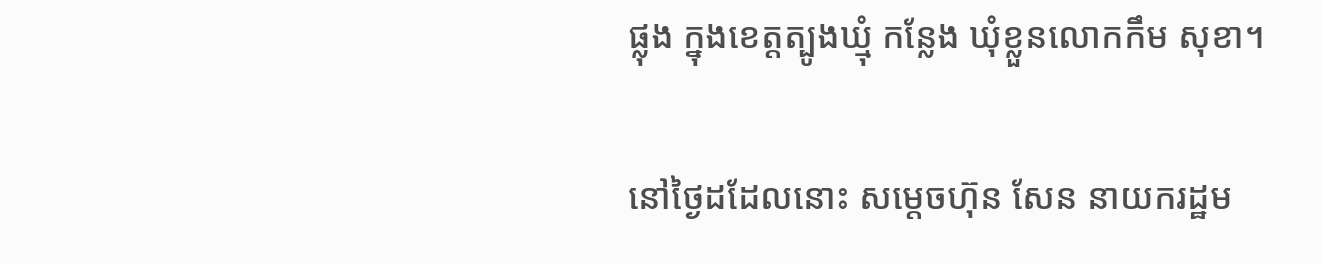ផ្លុង ក្នុងខេត្តត្បូងឃ្មុំ កន្លែង ឃុំខ្លួនលោកកឹម សុខា។

នៅថ្ងៃដដែលនោះ សម្តេចហ៊ុន សែន នាយករដ្ឋម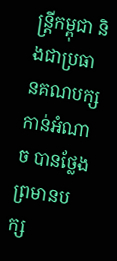ន្ត្រីកម្ពុជា និងជាប្រធានគណបក្ស កាន់អំណាច បានថ្លែងព្រមានបក្ស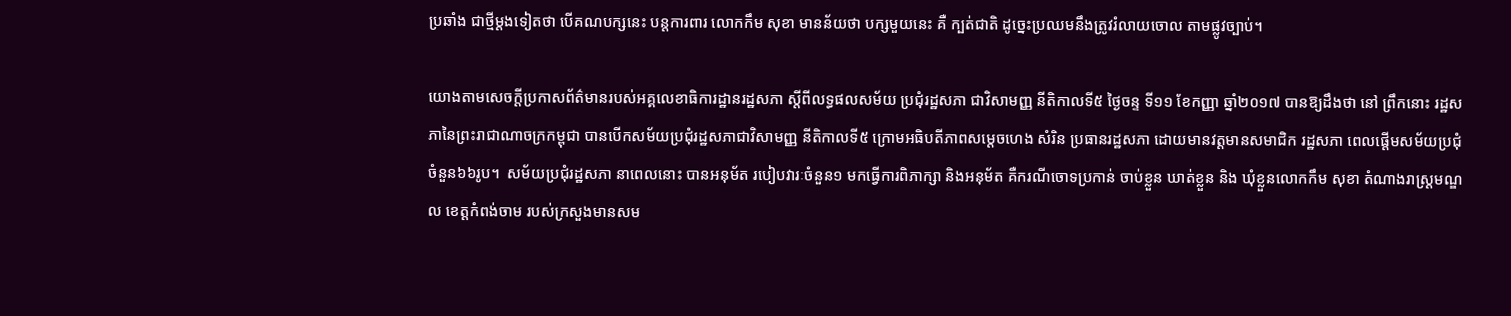ប្រឆាំង ជាថ្មីម្តងទៀតថា បើគណបក្សនេះ បន្តការពារ លោកកឹម សុខា មានន័យថា បក្សមួយនេះ គឺ ក្បត់ជាតិ ដូច្នេះប្រឈមនឹងត្រូវរំលាយចោល តាមផ្លូវច្បាប់។

យោងតាមសេចក្តីប្រកាសព័ត៌មានរបស់អគ្គលេខាធិការដ្ឋានរដ្ឋសភា ស្តីពីលទ្ធផលសម័យ ប្រជុំរដ្ឋសភា ជាវិសាមញ្ញ នីតិកាលទី៥ ថ្ងៃចន្ទ ទី១១ ខែកញ្ញា ឆ្នាំ២០១៧ បានឱ្យដឹងថា នៅ ព្រឹកនោះ រដ្ឋសភានៃព្រះរាជាណាចក្រកម្ពុជា បានបើកសម័យប្រជុំរដ្ឋសភាជាវិសាមញ្ញ នីតិកាលទី៥ ក្រោមអធិបតីភាពសម្តេចហេង សំរិន ប្រធានរដ្ឋសភា ដោយមានវត្តមានសមាជិក រដ្ឋសភា ពេលផ្តើមសម័យប្រជុំ ចំនួន៦៦រូប។  សម័យប្រជុំរដ្ឋសភា នាពេលនោះ បានអនុម័ត របៀបវារៈចំនួន១ មកធ្វើការពិភាក្សា និងអនុម័ត គឺករណីចោទប្រកាន់ ចាប់ខ្លួន ឃាត់ខ្លួន និង ឃុំខ្លួនលោកកឹម សុខា តំណាងរាស្ត្រមណ្ឌល ខេត្តកំពង់ចាម របស់ក្រសួងមានសម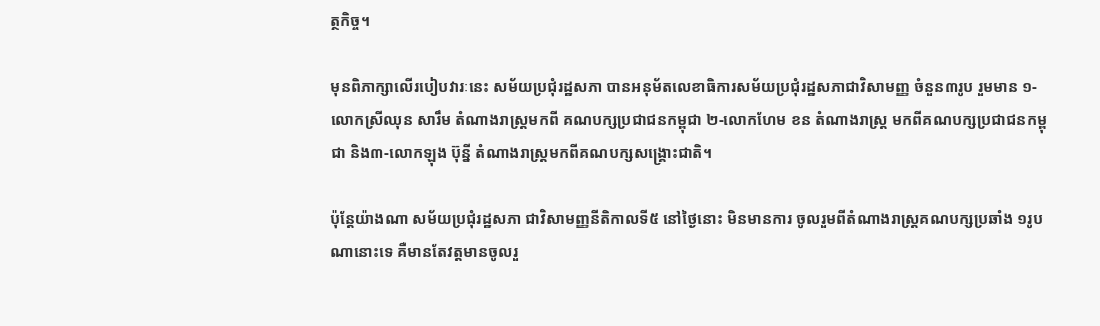ត្ថកិច្ច។

មុនពិភាក្សាលើរបៀបវារៈនេះ សម័យប្រជុំរដ្ឋសភា បានអនុម័តលេខាធិការសម័យប្រជុំរដ្ឋសភាជាវិសាមញ្ញ ចំនួន៣រូប រួមមាន ១-លោកស្រីឈុន សារឹម តំណាងរាស្ត្រមកពី គណបក្សប្រជាជនកម្ពុជា ២-លោកហែម ខន តំណាងរាស្ត្រ មកពីគណបក្សប្រជាជនកម្ពុជា និង៣-លោកឡុង ប៊ុន្នី តំណាងរាស្ត្រមកពីគណបក្សសង្គ្រោះជាតិ។

ប៉ុន្តែយ៉ាងណា សម័យប្រជុំរដ្ឋសភា ជាវិសាមញ្ញនីតិកាលទី៥ នៅថ្ងៃនោះ មិនមានការ ចូលរួមពីតំណាងរាស្ត្រគណបក្សប្រឆាំង ១រូប ណានោះទេ គឺមានតែវត្តមានចូលរួ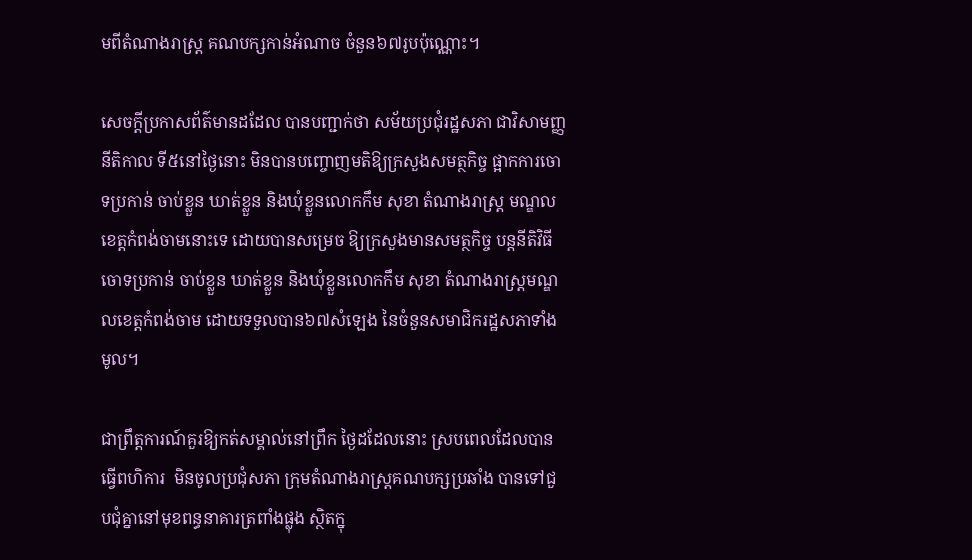មពីតំណាងរាស្ត្រ គណបក្សកាន់អំណាច ចំនួន៦៧រូបប៉ុណ្ណោះ។

សេចក្តីប្រកាសព័ត៌មានដដែល បានបញ្ជាក់ថា សម័យប្រជុំរដ្ឋសភា ជាវិសាមញ្ញនីតិកាល ទី៥នៅថ្ងៃនោះ មិនបានបញ្ចោញមតិឱ្យក្រសួងសមត្ថកិច្ច ផ្អាកការចោទប្រកាន់ ចាប់ខ្លួន ឃាត់ខ្លួន និងឃុំខ្លួនលោកកឹម សុខា តំណាងរាស្ត្រ មណ្ឌលខេត្តកំពង់ចាមនោះទេ ដោយបានសម្រេច ឱ្យក្រសួងមានសមត្ថកិច្ច បន្តនីតិវិធីចោទប្រកាន់ ចាប់ខ្លួន ឃាត់ខ្លួន និងឃុំខ្លួនលោកកឹម សុខា តំណាងរាស្ត្រមណ្ឌលខេត្តកំពង់ចាម ដោយទទួលបាន៦៧សំឡេង នៃចំនួនសមាជិករដ្ឋសភាទាំងមូល។

ជាព្រឹត្តការណ៍គួរឱ្យកត់សម្គាល់នៅព្រឹក ថ្ងៃដដែលនោះ ស្របពេលដែលបានធ្វើពហិការ  មិនចូលប្រជុំសភា ក្រុមតំណាងរាស្ត្រគណបក្សប្រឆាំង បានទៅជួបជុំគ្នានៅមុខពន្ធនាគារត្រពាំងផ្លុង ស្ថិតក្នុ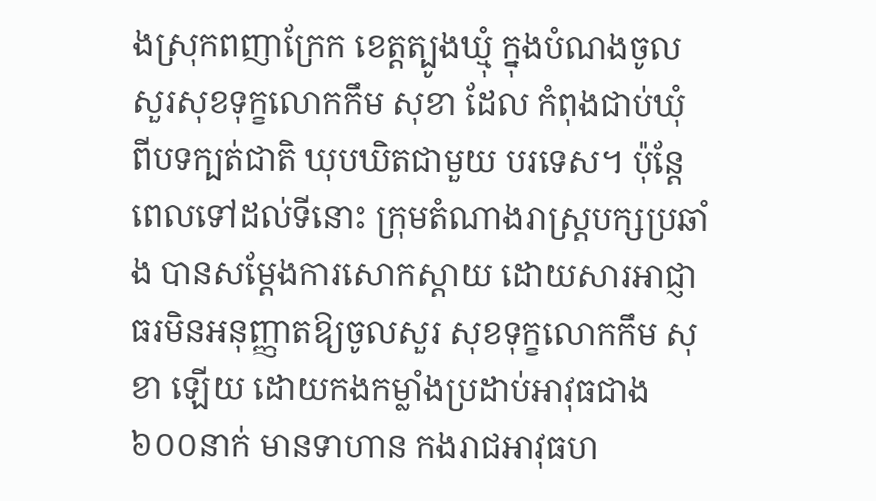ងស្រុកពញាក្រែក ខេត្តត្បូងឃ្មុំ ក្នុងបំណងចូលសួរសុខទុក្ខលោកកឹម សុខា ដែល កំពុងជាប់ឃុំ ពីបទក្បត់ជាតិ ឃុបឃិតជាមួយ បរទេស។ ប៉ុន្តែពេលទៅដល់ទីនោះ ក្រុមតំណាងរាស្ត្របក្សប្រឆាំង បានសម្តែងការសោកស្តាយ ដោយសារអាជ្ញាធរមិនអនុញ្ញាតឱ្យចូលសួរ សុខទុក្ខលោកកឹម សុខា ឡើយ ដោយកងកម្លាំងប្រដាប់អាវុធជាង៦០០នាក់ មានទាហាន កងរាជអាវុធហ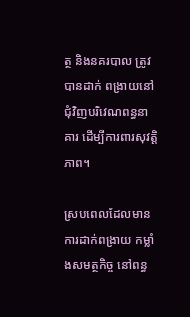ត្ថ និងនគរបាល ត្រូវបានដាក់ ពង្រាយនៅជុំវិញបរិវេណពន្ធនាគារ ដើម្បីការពារសុវត្តិភាព។

ស្របពេលដែលមានការដាក់ពង្រាយ កម្លាំងសមត្ថកិច្ច នៅពន្ធ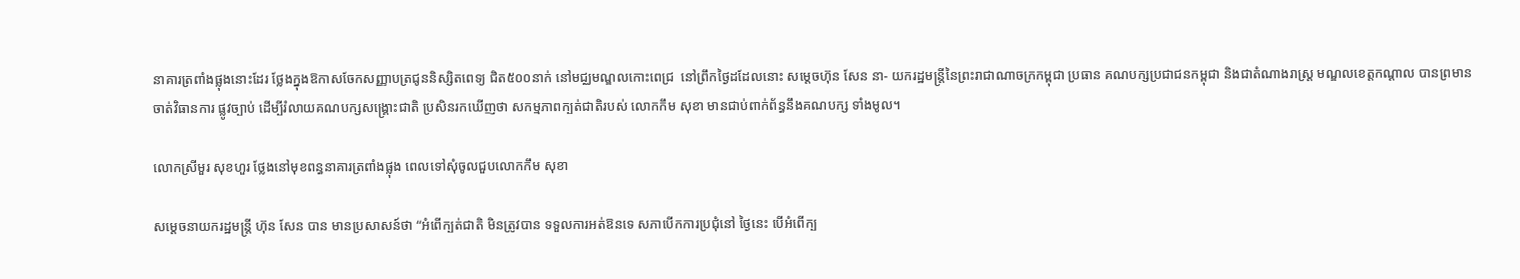នាគារត្រពាំងផ្លុងនោះដែរ ថ្លែងក្នុងឱកាសចែកសញ្ញាបត្រជូននិស្សិតពេទ្យ ជិត៥០០នាក់ នៅមជ្ឈមណ្ឌលកោះពេជ្រ  នៅព្រឹកថ្ងៃដដែលនោះ សម្តេចហ៊ុន សែន នា- យករដ្ឋមន្ត្រីនៃព្រះរាជាណាចក្រកម្ពុជា ប្រធាន គណបក្សប្រជាជនកម្ពុជា និងជាតំណាងរាស្ត្រ មណ្ឌលខេត្តកណ្តាល បានព្រមានចាត់វិធានការ ផ្លូវច្បាប់ ដើម្បីរំលាយគណបក្សសង្គ្រោះជាតិ ប្រសិនរកឃើញថា សកម្មភាពក្បត់ជាតិរបស់ លោកកឹម សុខា មានជាប់ពាក់ព័ន្ធនឹងគណបក្ស ទាំងមូល។

លោកស្រីមួរ សុខហួរ ថ្លែងនៅមុខពន្ធនាគារត្រពាំងផ្លុង ពេលទៅសុំចូលជួបលោកកឹម សុខា

សម្តេចនាយករដ្ឋមន្ត្រី ហ៊ុន សែន បាន មានប្រសាសន៍ថា “អំពើក្បត់ជាតិ មិនត្រូវបាន ទទួលការអត់ឱនទេ សភាបើកការប្រជុំនៅ ថ្ងៃនេះ បើអំពើក្ប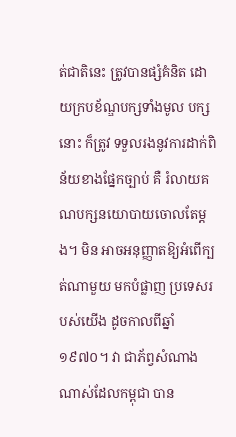ត់ជាតិនេះ ត្រូវបានផ្សំគំនិត ដោយក្របខ័ណ្ឌបក្សទាំងមូល បក្សនោះ ក៏ត្រូវ ទទួលរងនូវការដាក់ពិន័យខាងផ្នែកច្បាប់ គឺ រំលាយគណបក្សនយោបាយចោលតែម្តង។ មិន អាចអនុញ្ញាតឱ្យអំពើក្បត់ណាមួយ មកបំផ្លាញ ប្រទេសរបស់យើង ដូចកាលពីឆ្នាំ១៩៧០។ វា ជាភ័ព្វសំណាងណាស់ដែលកម្ពុជា បាន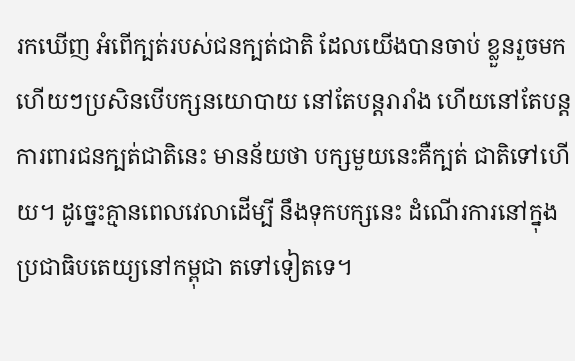រកឃើញ អំពើក្បត់របស់ជនក្បត់ជាតិ ដែលយើងបានចាប់ ខ្លួនរួចមកហើយៗប្រសិនបើបក្សនយោបាយ នៅតែបន្តរារាំង ហើយនៅតែបន្តការពារជនក្បត់ជាតិនេះ មានន័យថា បក្សមួយនេះគឺក្បត់ ជាតិទៅហើយ។ ដូច្នេះគ្មានពេលវេលាដើម្បី នឹងទុកបក្សនេះ ដំណើរការនៅក្នុងប្រជាធិបតេយ្យនៅកម្ពុជា តទៅទៀតទេ។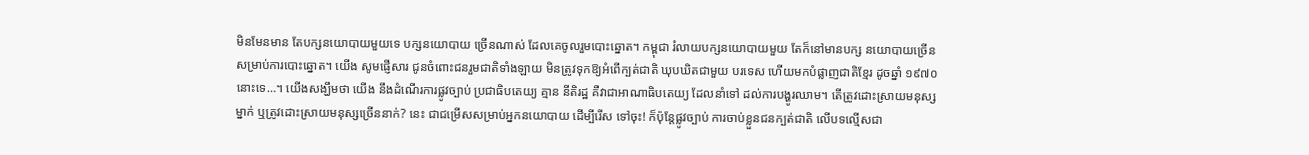មិនមែនមាន តែបក្សនយោបាយមួយទេ បក្សនយោបាយ ច្រើនណាស់ ដែលគេចូលរួមបោះឆ្នោត។ កម្ពុជា រំលាយបក្សនយោបាយមួយ តែក៏នៅមានបក្ស នយោបាយច្រើន សម្រាប់ការបោះឆ្នោត។ យើង សូមផ្ញើសារ ជូនចំពោះជនរួមជាតិទាំងឡាយ មិនត្រូវទុកឱ្យអំពើក្បត់ជាតិ ឃុបឃិតជាមួយ បរទេស ហើយមកបំផ្លាញជាតិខ្មែរ ដូចឆ្នាំ ១៩៧០ នោះទេ…។ យើងសង្ឃឹមថា យើង នឹងដំណើរការផ្លូវច្បាប់ ប្រជាធិបតេយ្យ គ្មាន នីតិរដ្ឋ គឺវាជាអាណាធិបតេយ្យ ដែលនាំទៅ ដល់ការបង្ហូរឈាម។ តើត្រូវដោះស្រាយមនុស្ស ម្នាក់ ឬត្រូវដោះស្រាយមនុស្សច្រើននាក់? នេះ ជាជម្រើសសម្រាប់អ្នកនយោបាយ ដើម្បីរើស ទៅចុះ! ក៏ប៉ុន្តែផ្លូវច្បាប់ ការចាប់ខ្លួនជនក្បត់ជាតិ លើបទល្មើសជា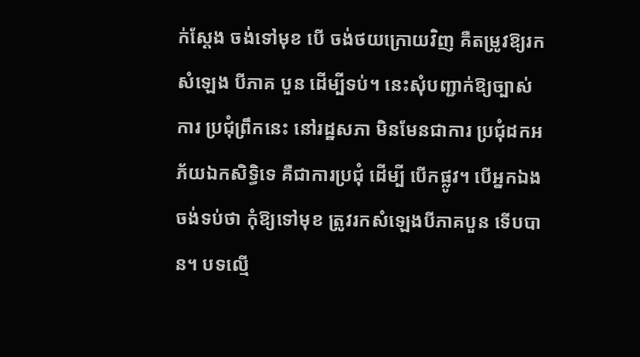ក់ស្តែង ចង់ទៅមុខ បើ ចង់ថយក្រោយវិញ គឺតម្រូវឱ្យរកសំឡេង បីភាគ បួន ដើម្បីទប់។ នេះសុំបញ្ជាក់ឱ្យច្បាស់ការ ប្រជុំព្រឹកនេះ នៅរដ្ឋសភា មិនមែនជាការ ប្រជុំដកអភ័យឯកសិទ្ធិទេ គឺជាការប្រជុំ ដើម្បី បើកផ្លូវ។ បើអ្នកឯងចង់ទប់ថា កុំឱ្យទៅមុខ ត្រូវរកសំឡេងបីភាគបួន ទើបបាន។ បទល្មើ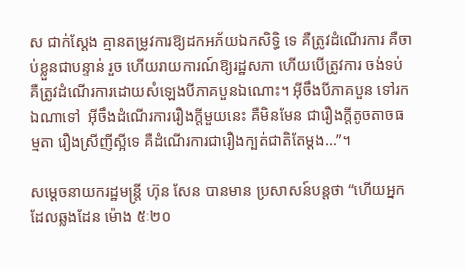ស ជាក់ស្តែង គ្មានតម្រូវការឱ្យដកអភ័យឯកសិទ្ធិ ទេ គឺត្រូវដំណើរការ គឺចាប់ខ្លួនជាបន្ទាន់ រួច ហើយរាយការណ៍ឱ្យរដ្ឋសភា ហើយបើត្រូវការ ចង់ទប់ គឺត្រូវដំណើរការដោយសំឡេងបីភាគបួនឯណោះ។ អ៊ីចឹងបីភាគបួន ទៅរកឯណាទៅ  អ៊ីចឹងដំណើរការរឿងក្តីមួយនេះ គឺមិនមែន ជារឿងក្តីតូចតាចធម្មតា រឿងស្រីញីស្អីទេ គឺដំណើរការជារឿងក្បត់ជាតិតែម្តង…”។

សម្តេចនាយករដ្ឋមន្ត្រី ហ៊ុន សែន បានមាន ប្រសាសន៍បន្តថា “ហើយអ្នកដែលឆ្លងដែន ម៉ោង ៥ៈ២០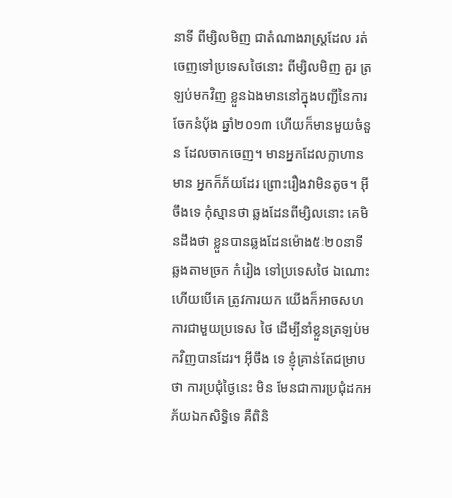នាទី ពីម្សិលមិញ ជាតំណាងរាស្ត្រដែល រត់ចេញទៅប្រទេសថៃនោះ ពីម្សិលមិញ គួរ ត្រឡប់មកវិញ ខ្លួនឯងមាននៅក្នុងបញ្ជីនៃការ ចែកនំប៉័ង ឆ្នាំ២០១៣ ហើយក៏មានមួយចំនួន ដែលចាកចេញ។ មានអ្នកដែលក្លាហាន មាន អ្នកក៏ភ័យដែរ ព្រោះរឿងវាមិនតូច។ អ៊ីចឹងទេ កុំស្មានថា ឆ្លងដែនពីម្សិលនោះ គេមិនដឹងថា ខ្លួនបានឆ្លងដែនម៉ោង៥ៈ២០នាទី ឆ្លងតាមច្រក កំរៀង ទៅប្រទេសថៃ ឯណោះ ហើយបើគេ ត្រូវការយក យើងក៏អាចសហការជាមួយប្រទេស ថៃ ដើម្បីនាំខ្លួនត្រឡប់មកវិញបានដែរ។ អ៊ីចឹង ទេ ខ្ញុំគ្រាន់តែជម្រាបថា ការប្រជុំថ្ងៃនេះ មិន មែនជាការប្រជុំដកអភ័យឯកសិទ្ធិទេ គឺពិនិ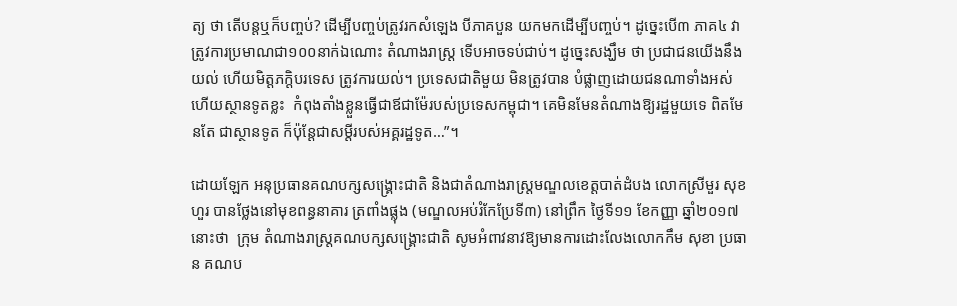ត្យ ថា តើបន្តឬក៏បញ្ចប់? ដើម្បីបញ្ចប់ត្រូវរកសំឡេង បីភាគបួន យកមកដើម្បីបញ្ចប់។ ដូច្នេះបើ៣ ភាគ៤ វាត្រូវការប្រមាណជា១០០នាក់ឯណោះ តំណាងរាស្ត្រ ទើបអាចទប់ជាប់។ ដូច្នេះសង្ឃឹម ថា ប្រជាជនយើងនឹងយល់ ហើយមិត្តភក្តិបរទេស ត្រូវការយល់។ ប្រទេសជាតិមួយ មិនត្រូវបាន បំផ្លាញដោយជនណាទាំងអស់ ហើយស្ថានទូតខ្លះ  កំពុងតាំងខ្លួនធ្វើជាឪជាម៉ែរបស់ប្រទេសកម្ពុជា។ គេមិនមែនតំណាងឱ្យរដ្ឋមួយទេ ពិតមែនតែ ជាស្ថានទូត ក៏ប៉ុន្តែជាសម្តីរបស់អគ្គរដ្ឋទូត…”។

ដោយឡែក អនុប្រធានគណបក្សសង្គ្រោះជាតិ និងជាតំណាងរាស្ត្រមណ្ឌលខេត្តបាត់ដំបង លោកស្រីមួរ សុខហួរ បានថ្លែងនៅមុខពន្ធនាគារ ត្រពាំងផ្លុង (មណ្ឌលអប់រំកែប្រែទី៣) នៅព្រឹក ថ្ងៃទី១១ ខែកញ្ញា ឆ្នាំ២០១៧ នោះថា  ក្រុម តំណាងរាស្ត្រគណបក្សសង្គ្រោះជាតិ សូមអំពាវនាវឱ្យមានការដោះលែងលោកកឹម សុខា ប្រធាន គណប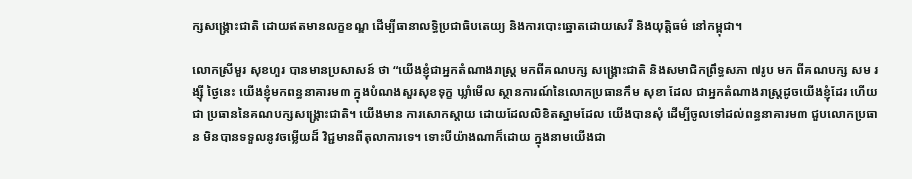ក្សសង្គ្រោះជាតិ ដោយឥតមានលក្ខខណ្ឌ ដើម្បីធានាលទ្ធិប្រជាធិបតេយ្យ និងការបោះឆ្នោតដោយសេរី និងយុត្តិធម៌ នៅកម្ពុជា។

លោកស្រីមួរ សុខហួរ បានមានប្រសាសន៍ ថា “យើងខ្ញុំជាអ្នកតំណាងរាស្ត្រ មកពីគណបក្ស សង្គ្រោះជាតិ និងសមាជិកព្រឹទ្ធសភា ៧រូប មក ពីគណបក្ស សម រង្ស៊ី ថ្ងៃនេះ យើងខ្ញុំមកពន្ធនាគារម៣ ក្នុងបំណងសួរសុខទុក្ខ ឃ្លាំមើល ស្ថានការណ៍នៃលោកប្រធានកឹម សុខា ដែល ជាអ្នកតំណាងរាស្ត្រដូចយើងខ្ញុំដែរ ហើយជា ប្រធាននៃគណបក្សសង្គ្រោះជាតិ។ យើងមាន ការសោកស្តាយ ដោយដែលលិខិតស្នាមដែល យើងបានសុំ ដើម្បីចូលទៅដល់ពន្ធនាគារម៣ ជួបលោកប្រធាន មិនបានទទួលនូវចម្លើយដ៏ វិជ្ជមានពីតុលាការទេ។ ទោះបីយ៉ាងណាក៏ដោយ ក្នុងនាមយើងជា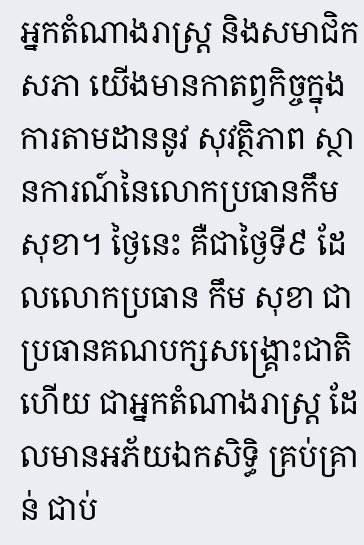អ្នកតំណាងរាស្ត្រ និងសមាជិក សភា យើងមានកាតព្វកិច្ចក្នុងការតាមដាននូវ សុវត្ថិភាព ស្ថានការណ៍នៃលោកប្រធានកឹម សុខា។ ថ្ងៃនេះ គឺជាថ្ងៃទី៩ ដែលលោកប្រធាន កឹម សុខា ជាប្រធានគណបក្សសង្គ្រោះជាតិ ហើយ ជាអ្នកតំណាងរាស្ត្រ ដែលមានអភ័យឯកសិទ្ធិ គ្រប់គ្រាន់ ជាប់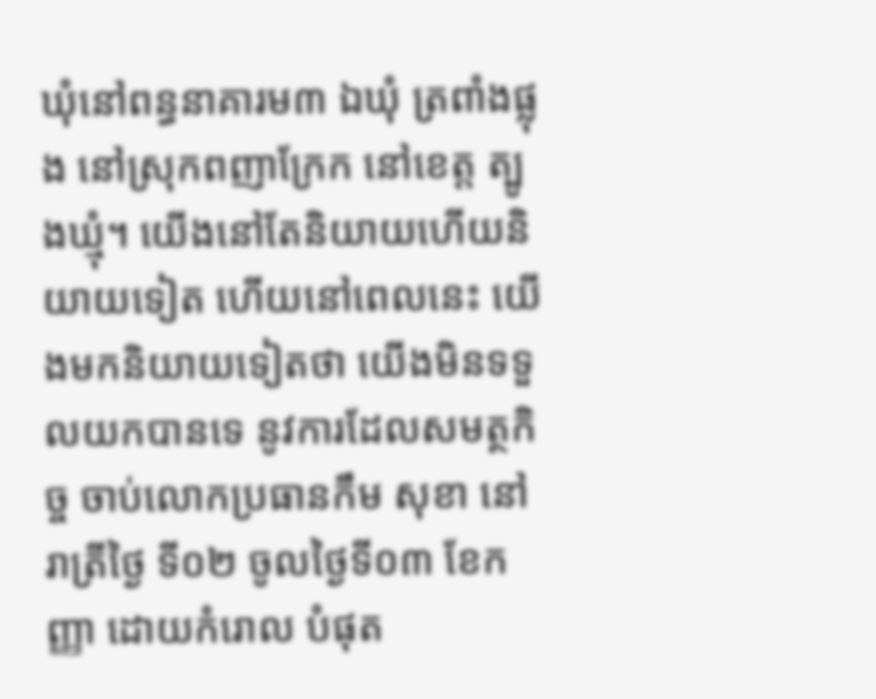ឃុំនៅពន្ធនាគារម៣ ឯឃុំ ត្រពាំងផ្លុង នៅស្រុកពញាក្រែក នៅខេត្ត ត្បូងឃ្មុំ។ យើងនៅតែនិយាយហើយនិយាយទៀត ហើយនៅពេលនេះ យើងមកនិយាយទៀតថា យើងមិនទទួលយកបានទេ នូវការដែលសមត្ថកិច្ច ចាប់លោកប្រធានកឹម សុខា នៅរាត្រីថ្ងៃ ទី០២ ចូលថ្ងៃទី០៣ ខែកញ្ញា ដោយកំរោល បំផុត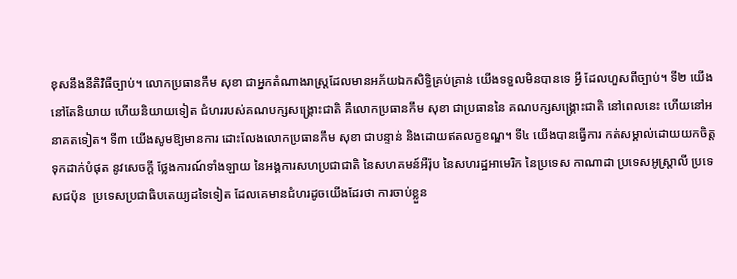ខុសនឹងនីតិវិធីច្បាប់។ លោកប្រធានកឹម សុខា ជាអ្នកតំណាងរាស្ត្រដែលមានអភ័យឯកសិទ្ធិគ្រប់គ្រាន់ យើងទទួលមិនបានទេ អ្វី ដែលហួសពីច្បាប់។ ទី២ យើងនៅតែនិយាយ ហើយនិយាយទៀត ជំហររបស់គណបក្សសង្គ្រោះជាតិ គឺលោកប្រធានកឹម សុខា ជាប្រធាននៃ គណបក្សសង្គ្រោះជាតិ នៅពេលនេះ ហើយនៅអនាគតទៀត។ ទី៣ យើងសូមឱ្យមានការ ដោះលែងលោកប្រធានកឹម សុខា ជាបន្ទាន់ និងដោយឥតលក្ខខណ្ឌ។ ទី៤ យើងបានធ្វើការ កត់សម្គាល់ដោយយកចិត្តទុកដាក់បំផុត នូវសេចក្តី ថ្លែងការណ៍ទាំងឡាយ នៃអង្គការសហប្រជាជាតិ នៃសហគមន៍អឺរ៉ុប នៃសហរដ្ឋអាមេរិក នៃប្រទេស កាណាដា ប្រទេសអូស្ត្រាលី ប្រទេសជប៉ុន  ប្រទេសប្រជាធិបតេយ្យដទៃទៀត ដែលគេមានជំហរដូចយើងដែរថា ការចាប់ខ្លួន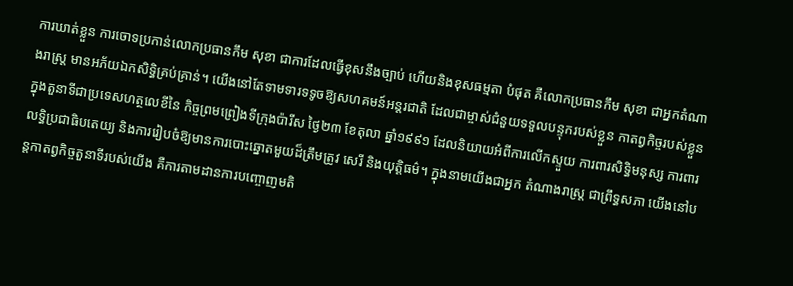ការឃាត់ខ្លួន ការចោទប្រកាន់លោកប្រធានកឹម សុខា ជាការដែលធ្វើខុសនឹងច្បាប់ ហើយនិងខុសធម្មតា បំផុត គឺលោកប្រធានកឹម សុខា ជាអ្នកតំណាងរាស្ត្រ មានអភ័យឯកសិទ្ធិគ្រប់គ្រាន់។ យើងនៅតែទាមទារទទូចឱ្យសហគមន៍អន្តរជាតិ ដែលជាម្ចាស់ជំនួយទទួលបន្ទុករបស់ខ្លួន កាតព្វកិច្ចរបស់ខ្លួន ក្នុងតួនាទីជាប្រទេសហត្ថលេខីនៃ កិច្ចព្រមព្រៀងទីក្រុងប៉ារីស ថ្ងៃ២៣ ខែតុលា ឆ្នាំ១៩៩១ ដែលនិយាយអំពីការលើកស្ទួយ ការពារសិទ្ធិមនុស្ស ការពារលទ្ធិប្រជាធិបតេយ្យ និងការរៀបចំឱ្យមានការបោះឆ្នោតមួយដ៏ត្រឹមត្រូវ សេរី និងយុត្តិធម៌។ ក្នុងនាមយើងជាអ្នក តំណាងរាស្ត្រ ជាព្រឹទ្ធសភា យើងនៅបន្តកាតព្វកិច្ចតួនាទីរបស់យើង គឺការតាមដានការបញ្ចោញមតិ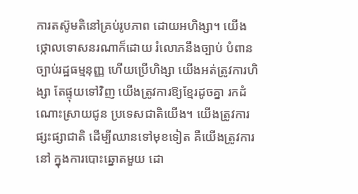ការតស៊ូមតិនៅគ្រប់រូបភាព ដោយអហិង្សា។ យើងថ្កោលទោសនរណាក៏ដោយ រំលោភនឹងច្បាប់ បំពានច្បាប់រដ្ឋធម្មនុញ្ញ ហើយប្រើហិង្សា យើងអត់ត្រូវការហិង្សា តែផ្ទុយទៅវិញ យើងត្រូវការឱ្យខ្មែរដូចគ្នា រកដំណោះស្រាយជូន ប្រទេសជាតិយើង។ យើងត្រូវការផ្សះផ្សាជាតិ ដើម្បីឈានទៅមុខទៀត គឺយើងត្រូវការនៅ ក្នុងការបោះឆ្នោតមួយ ដោ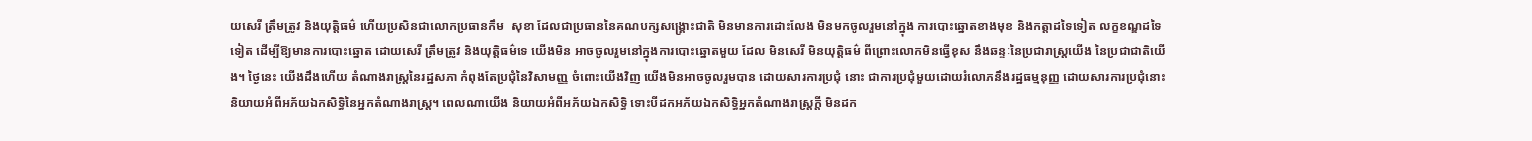យសេរី ត្រឹមត្រូវ និងយុត្តិធម៌ ហើយប្រសិនជាលោកប្រធានកឹម  សុខា ដែលជាប្រធាននៃគណបក្សសង្គ្រោះជាតិ មិនមានការដោះលែង មិនមកចូលរួមនៅក្នុង ការបោះឆ្នោតខាងមុខ និងកត្តាដទៃទៀត លក្ខខណ្ឌដទៃទៀត ដើម្បីឱ្យមានការបោះឆ្នោត ដោយសេរី ត្រឹមត្រូវ និងយុត្តិធម៌ទេ យើងមិន អាចចូលរួមនៅក្នុងការបោះឆ្នោតមួយ ដែល មិនសេរី មិនយុត្តិធម៌ ពីព្រោះលោកមិនធ្វើខុស នឹងឆន្ទៈនៃប្រជារាស្ត្រយើង នៃប្រជាជាតិយើង។ ថ្ងៃនេះ យើងដឹងហើយ តំណាងរាស្ត្រនៃរដ្ឋសភា កំពុងតែប្រជុំនៃវិសាមញ្ញ ចំពោះយើងវិញ យើងមិនអាចចូលរួមបាន ដោយសារការប្រជុំ នោះ ជាការប្រជុំមួយដោយរំលោភនឹងរដ្ឋធម្មនុញ្ញ ដោយសារការប្រជុំនោះ និយាយអំពីអភ័យឯកសិទ្ធិនៃអ្នកតំណាងរាស្ត្រ។ ពេលណាយើង និយាយអំពីអភ័យឯកសិទ្ធិ ទោះបីដកអភ័យឯកសិទ្ធិអ្នកតំណាងរាស្ត្រក្តី មិនដក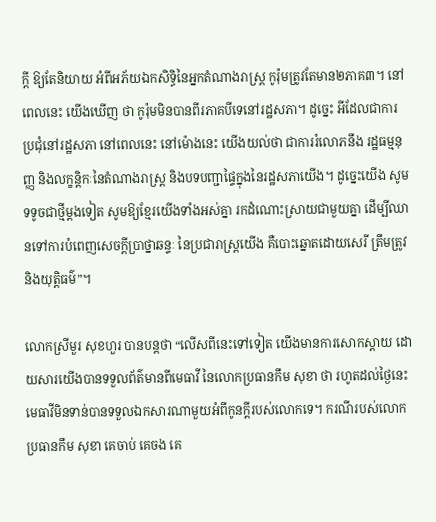ក្តី ឱ្យតែនិយាយ អំពីអភ័យឯកសិទ្ធិនៃអ្នកតំណាងរាស្ត្រ កូរ៉ុមត្រូវតែមាន២ភាគ៣។ នៅពេលនេះ យើងឃើញ ថា កូរ៉ុមមិនបានពីរភាគបីទេនៅរដ្ឋសភា។ ដូច្នេះ អីដែលជាការប្រជុំនៅរដ្ឋសភា នៅពេលនេះ នៅម៉ោងនេះ យើងយល់ថា ជាការរំលោភនឹង រដ្ឋធម្មនុញ្ញ និងលក្ខន្តិកៈនៃតំណាងរាស្ត្រ និងបទបញ្ជាផ្ទៃក្នុងនៃរដ្ឋសភាយើង។ ដូច្នេះយើង សូមទទូចជាថ្មីម្តងទៀត សូមឱ្យខ្មែរយើងទាំងអស់គ្នា រកដំណោះស្រាយជាមួយគ្នា ដើម្បីឈានទៅការបំពេញសេចក្តីប្រាថ្នាឆន្ទៈ នៃប្រជារាស្ត្រយើង គឺបោះឆ្នោតដោយសេរី ត្រឹមត្រូវ និងយុត្តិធម៌”។

លោកស្រីមួរ សុខហួរ បានបន្តថា “លើសពីនេះទៅទៀត យើងមានការសោកស្តាយ ដោយសារយើងបានទទួលព័ត៌មានពីមេធាវី នៃលោកប្រធានកឹម សុខា ថា រហូតដល់ថ្ងៃនេះ មេធាវីមិនទាន់បានទទួលឯកសារណាមួយអំពីកូនក្តីរបស់លោកទេ។ ករណីរបស់លោកប្រធានកឹម សុខា គេចាប់ គេចង គេ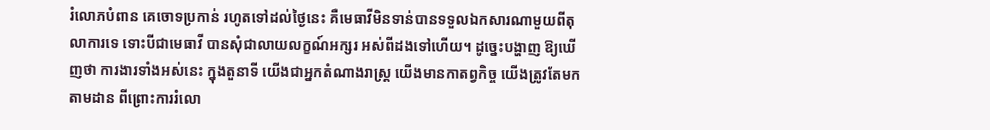រំលោភបំពាន គេចោទប្រកាន់ រហូតទៅដល់ថ្ងៃនេះ គឺមេធាវីមិនទាន់បានទទួលឯកសារណាមួយពីតុលាការទេ ទោះបីជាមេធាវី បានសុំជាលាយលក្ខណ៍អក្សរ អស់ពីដងទៅហើយ។ ដូច្នេះបង្ហាញ ឱ្យឃើញថា ការងារទាំងអស់នេះ ក្នុងតួនាទី យើងជាអ្នកតំណាងរាស្ត្រ យើងមានកាតព្វកិច្ច យើងត្រូវតែមកតាមដាន ពីព្រោះការរំលោ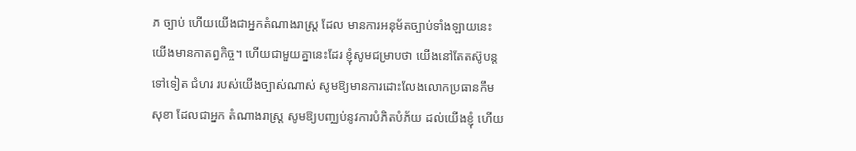ភ ច្បាប់ ហើយយើងជាអ្នកតំណាងរាស្ត្រ ដែល មានការអនុម័តច្បាប់ទាំងឡាយនេះ យើងមានកាតព្វកិច្ច។ ហើយជាមួយគ្នានេះដែរ ខ្ញុំសូមជម្រាបថា យើងនៅតែតស៊ូបន្តទៅទៀត ជំហរ របស់យើងច្បាស់ណាស់ សូមឱ្យមានការដោះលែងលោកប្រធានកឹម សុខា ដែលជាអ្នក តំណាងរាស្ត្រ សូមឱ្យបញ្ឈប់នូវការបំភិតបំភ័យ ដល់យើងខ្ញុំ ហើយ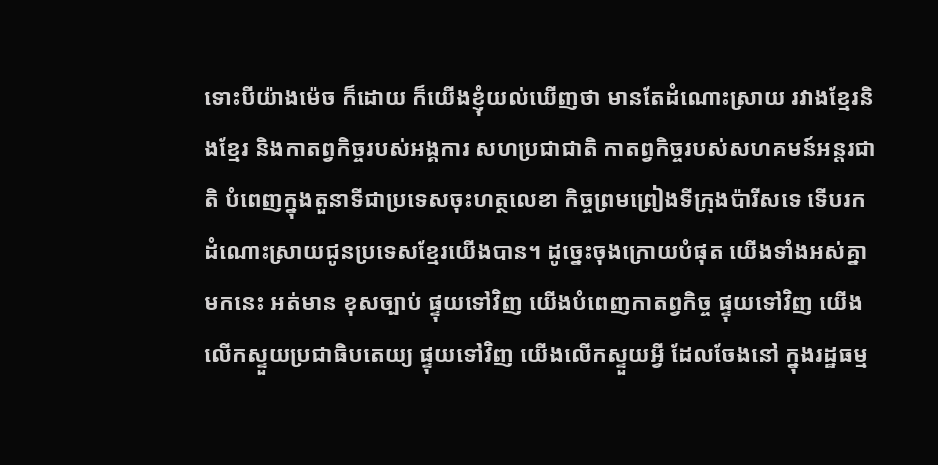ទោះបីយ៉ាងម៉េច ក៏ដោយ ក៏យើងខ្ញុំយល់ឃើញថា មានតែដំណោះស្រាយ រវាងខ្មែរនិងខ្មែរ និងកាតព្វកិច្ចរបស់អង្គការ សហប្រជាជាតិ កាតព្វកិច្ចរបស់សហគមន៍អន្តរជាតិ បំពេញក្នុងតួនាទីជាប្រទេសចុះហត្ថលេខា កិច្ចព្រមព្រៀងទីក្រុងប៉ារីសទេ ទើបរកដំណោះស្រាយជូនប្រទេសខ្មែរយើងបាន។ ដូច្នេះចុងក្រោយបំផុត យើងទាំងអស់គ្នាមកនេះ អត់មាន ខុសច្បាប់ ផ្ទុយទៅវិញ យើងបំពេញកាតព្វកិច្ច ផ្ទុយទៅវិញ យើងលើកស្ទួយប្រជាធិបតេយ្យ ផ្ទុយទៅវិញ យើងលើកស្ទួយអ្វី ដែលចែងនៅ ក្នុងរដ្ឋធម្ម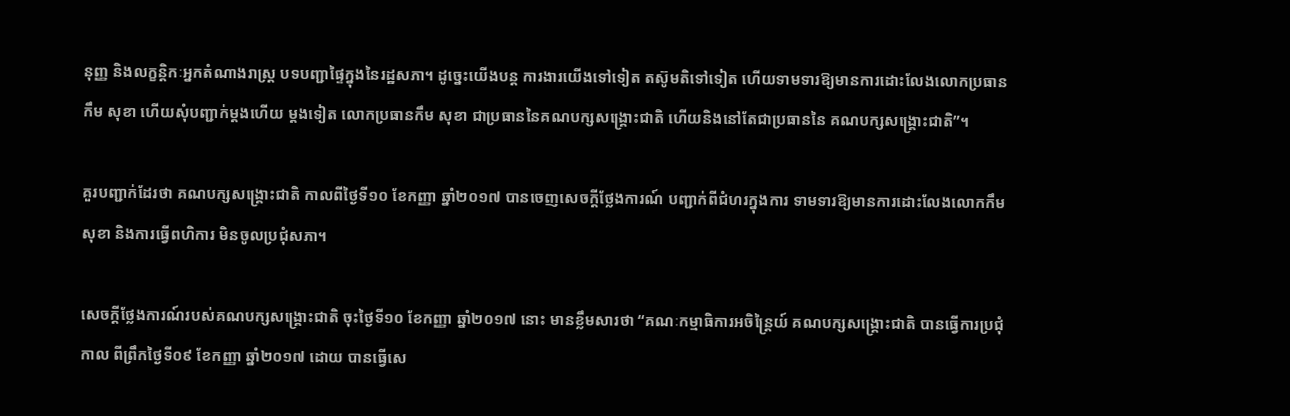នុញ្ញ និងលក្ខន្តិកៈអ្នកតំណាងរាស្ត្រ បទបញ្ជាផ្ទៃក្នុងនៃរដ្ឋសភា។ ដូច្នេះយើងបន្ត ការងារយើងទៅទៀត តស៊ូមតិទៅទៀត ហើយទាមទារឱ្យមានការដោះលែងលោកប្រធានកឹម សុខា ហើយសុំបញ្ជាក់ម្តងហើយ ម្តងទៀត លោកប្រធានកឹម សុខា ជាប្រធាននៃគណបក្សសង្គ្រោះជាតិ ហើយនិងនៅតែជាប្រធាននៃ គណបក្សសង្គ្រោះជាតិ”។

គួរបញ្ជាក់ដែរថា គណបក្សសង្គ្រោះជាតិ កាលពីថ្ងៃទី១០ ខែកញ្ញា ឆ្នាំ២០១៧ បានចេញសេចក្តីថ្លែងការណ៍ បញ្ជាក់ពីជំហរក្នុងការ ទាមទារឱ្យមានការដោះលែងលោកកឹម សុខា និងការធ្វើពហិការ មិនចូលប្រជុំសភា។

សេចក្តីថ្លែងការណ៍របស់គណបក្សសង្គ្រោះជាតិ ចុះថ្ងៃទី១០ ខែកញ្ញា ឆ្នាំ២០១៧ នោះ មានខ្លឹមសារថា “គណៈកម្មាធិការអចិន្ត្រៃយ៍ គណបក្សសង្គ្រោះជាតិ បានធ្វើការប្រជុំកាល ពីព្រឹកថ្ងៃទី០៩ ខែកញ្ញា ឆ្នាំ២០១៧ ដោយ បានធ្វើសេ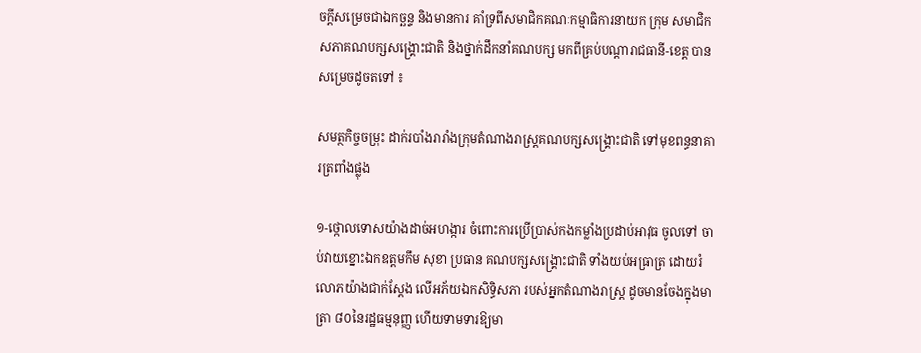ចក្តីសម្រេចជាឯកច្ឆន្ទ និងមានការ គាំទ្រពីសមាជិកគណៈកម្មាធិការនាយក ក្រុម សមាជិកសភាគណបក្សសង្គ្រោះជាតិ និងថ្នាក់ដឹកនាំគណបក្ស មកពីគ្រប់បណ្តារាជធានី-ខេត្ត បានសម្រេចដូចតទៅ ៖

សមត្ថកិច្ចចម្រុះ ដាក់របាំងរារាំងក្រុមតំណាងរាស្ត្រគណបក្សសង្គ្រោះជាតិ ទៅមុខពន្ធនាគារត្រពាំងផ្លុង

១-ថ្កោលទោសយ៉ាងដាច់អហង្ការ ចំពោះការប្រើប្រាស់កងកម្លាំងប្រដាប់អាវុធ ចូលទៅ ចាប់វាយខ្នោះឯកឧត្តមកឹម សុខា ប្រធាន គណបក្សសង្គ្រោះជាតិ ទាំងយប់អធ្រាត្រ ដោយរំលោភយ៉ាងជាក់ស្តែង លើអភ័យឯកសិទ្ធិសភា របស់អ្នកតំណាងរាស្ត្រ ដូចមានចែងក្នុងមាត្រា ៨០នៃរដ្ឋធម្មនុញ្ញ ហើយទាមទារឱ្យមា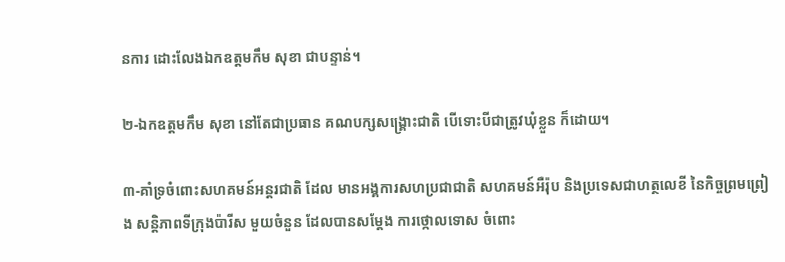នការ ដោះលែងឯកឧត្តមកឹម សុខា ជាបន្ទាន់។

២-ឯកឧត្តមកឹម សុខា នៅតែជាប្រធាន គណបក្សសង្គ្រោះជាតិ បើទោះបីជាត្រូវឃុំខ្លួន ក៏ដោយ។

៣-គាំទ្រចំពោះសហគមន៍អន្តរជាតិ ដែល មានអង្គការសហប្រជាជាតិ សហគមន៍អឺរ៉ុប និងប្រទេសជាហត្ថលេខី នៃកិច្ចព្រមព្រៀង សន្តិភាពទីក្រុងប៉ារីស មួយចំនួន ដែលបានសម្តែង ការថ្កោលទោស ចំពោះ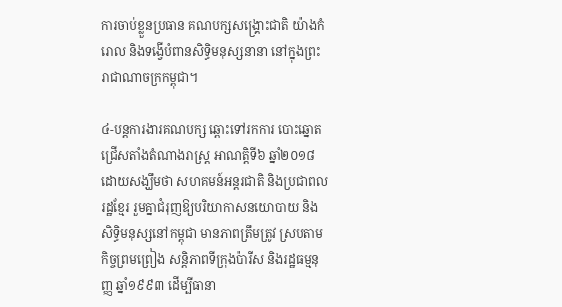ការចាប់ខ្លួនប្រធាន គណបក្សសង្គ្រោះជាតិ យ៉ាងកំរោល និងទង្វើបំពានសិទ្ធិមនុស្សនានា នៅក្នុងព្រះរាជាណាចក្រកម្ពុជា។

៤-បន្តការងារគណបក្ស ឆ្ពោះទៅរកការ បោះឆ្នោតជ្រើសតាំងតំណាងរាស្ត្រ អាណត្តិទី៦ ឆ្នាំ២០១៨ ដោយសង្ឃឹមថា សហគមន៍អន្តរជាតិ និងប្រជាពលរដ្ឋខ្មែរ រួមគ្នាជំរុញឱ្យបរិយាកាសនយោបាយ និងសិទ្ធិមនុស្សនៅកម្ពុជា មានភាពត្រឹមត្រូវ ស្របតាមកិច្ចព្រមព្រៀង សន្តិភាពទីក្រុងប៉ារីស និងរដ្ឋធម្មនុញ្ញ ឆ្នាំ១៩៩៣ ដើម្បីធានា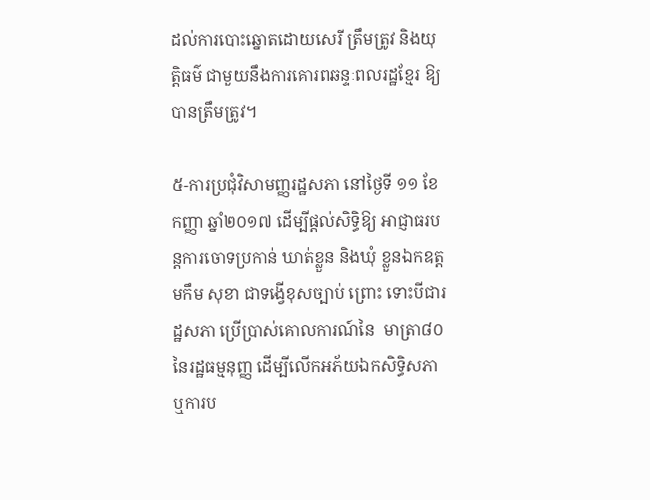ដល់ការបោះឆ្នោតដោយសេរី ត្រឹមត្រូវ និងយុត្តិធម៌ ជាមួយនឹងការគោរពឆន្ទៈពលរដ្ឋខ្មែរ ឱ្យបានត្រឹមត្រូវ។

៥-ការប្រជុំវិសាមញ្ញរដ្ឋសភា នៅថ្ងៃទី ១១ ខែកញ្ញា ឆ្នាំ២០១៧ ដើម្បីផ្តល់សិទ្ធិឱ្យ អាជ្ញាធរបន្តការចោទប្រកាន់ ឃាត់ខ្លួន និងឃុំ ខ្លួនឯកឧត្តមកឹម សុខា ជាទង្វើខុសច្បាប់ ព្រោះ ទោះបីជារដ្ឋសភា ប្រើប្រាស់គោលការណ៍នៃ  មាត្រា៨០ នៃរដ្ឋធម្មនុញ្ញ ដើម្បីលើកអភ័យឯកសិទ្ធិសភា ឬការប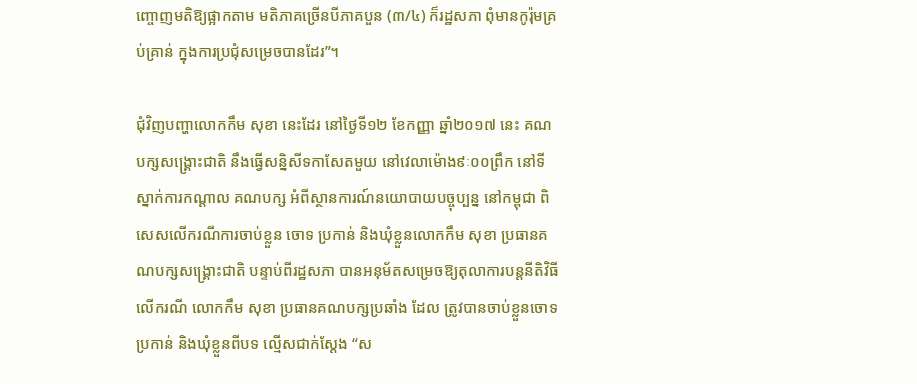ញ្ចោញមតិឱ្យផ្អាកតាម មតិភាគច្រើនបីភាគបួន (៣/៤) ក៏រដ្ឋសភា ពុំមានកូរ៉ុមគ្រប់គ្រាន់ ក្នុងការប្រជុំសម្រេចបានដែរ”។

ជុំវិញបញ្ហាលោកកឹម សុខា នេះដែរ នៅថ្ងៃទី១២ ខែកញ្ញា ឆ្នាំ២០១៧ នេះ គណបក្សសង្គ្រោះជាតិ នឹងធ្វើសន្និសីទកាសែតមួយ នៅវេលាម៉ោង៩ៈ០០ព្រឹក នៅទីស្នាក់ការកណ្តាល គណបក្ស អំពីស្ថានការណ៍នយោបាយបច្ចុប្បន្ន នៅកម្ពុជា ពិសេសលើករណីការចាប់ខ្លួន ចោទ ប្រកាន់ និងឃុំខ្លួនលោកកឹម សុខា ប្រធានគណបក្សសង្គ្រោះជាតិ បន្ទាប់ពីរដ្ឋសភា បានអនុម័តសម្រេចឱ្យតុលាការបន្តនីតិវិធី លើករណី លោកកឹម សុខា ប្រធានគណបក្សប្រឆាំង ដែល ត្រូវបានចាប់ខ្លួនចោទប្រកាន់ និងឃុំខ្លួនពីបទ ល្មើសជាក់ស្តែង “ស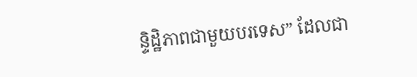ន្ទិដ្ឋិភាពជាមួយបរទេស” ដែលជា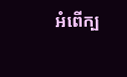អំពើក្ប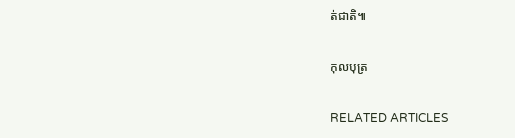ត់ជាតិ៕

កុលបុត្រ

RELATED ARTICLES